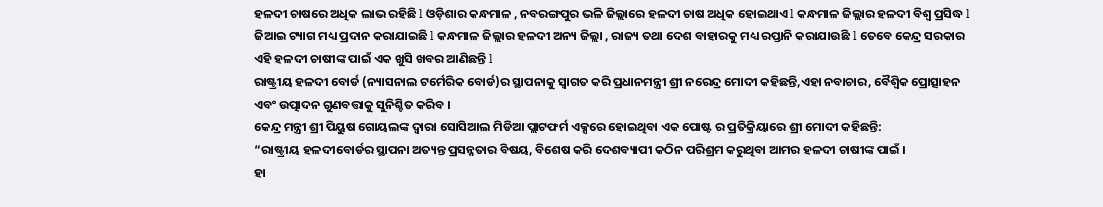ହଳଦୀ ଚାଷରେ ଅଧିକ ଲାଭ ରହିଛି l ଓଡ଼ିଶାର କନ୍ଧମାଳ , ନବରଙ୍ଗପୁର ଭଳି ଜିଲ୍ଲାରେ ହଳଦୀ ଚାଷ ଅଧିକ ହୋଇଥାଏ l କନ୍ଧମାଳ ଜିଲ୍ଲାର ହଳଦୀ ବିଶ୍ୱ ପ୍ରସିଦ୍ଧ l ଜିଆଇ ଟ୍ୟାଗ ମଧ୍ୟ ପ୍ରଦାନ କରାଯାଇଛି l କନ୍ଧମାଳ ଜିଲ୍ଲାର ହଳଦୀ ଅନ୍ୟ ଜିଲ୍ଲା , ରାଜ୍ୟ ତଥା ଦେଶ ବାହାରକୁ ମଧ୍ୟ ରପ୍ତାନି କରାଯାଉଛି l ତେବେ କେନ୍ଦ୍ର ସରକାର ଏହି ହଳଦୀ ଚାଷୀଙ୍କ ପାଇଁ ଏକ ଖୁସି ଖବର ଆଣିଛନ୍ତି l
ରାଷ୍ଟ୍ରୀୟ ହଳଦୀ ବୋର୍ଡ (ନ୍ୟାସନାଲ ଟର୍ମେରିକ ବୋର୍ଡ)ର ସ୍ଥାପନାକୁ ସ୍ୱାଗତ କରି ପ୍ରଧାନମନ୍ତ୍ରୀ ଶ୍ରୀ ନରେନ୍ଦ୍ର ମୋଦୀ କହିଛନ୍ତି,ଏହା ନବାଚାର, ବୈଶ୍ୱିକ ପ୍ରୋତ୍ସାହନ ଏବଂ ଉତ୍ପାଦନ ଗୁଣବତ୍ତାକୁ ସୁନିଶ୍ଚିତ କରିବ ।
କେନ୍ଦ୍ର ମନ୍ତ୍ରୀ ଶ୍ରୀ ପିୟୁଷ ଗୋୟଲଙ୍କ ଦ୍ୱାରା ସୋସିଆଲ ମିଡିଆ ପ୍ଲାଟଫର୍ମ ଏକ୍ସରେ ହୋଇଥିବା ଏକ ପୋଷ୍ଟ ର ପ୍ରତିକ୍ରିୟାରେ ଶ୍ରୀ ମୋଦୀ କହିଛନ୍ତି:
“ରାଷ୍ଟ୍ରୀୟ ହଳଦୀବୋର୍ଡର ସ୍ଥାପନା ଅତ୍ୟନ୍ତ ପ୍ରସନ୍ନତାର ବିଷୟ, ବିଶେଷ କରି ଦେଶବ୍ୟାପୀ କଠିନ ପରିଶ୍ରମ କରୁଥିବା ଆମର ହଳଦୀ ଚାଷୀଙ୍କ ପାଇଁ ।
ହା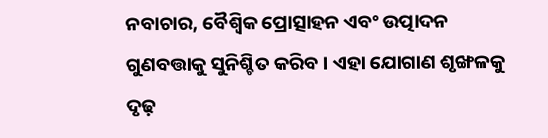ନବାଚାର, ବୈଶ୍ୱିକ ପ୍ରୋତ୍ସାହନ ଏବଂ ଉତ୍ପାଦନ ଗୁଣବତ୍ତାକୁ ସୁନିଶ୍ଚିତ କରିବ । ଏହା ଯୋଗାଣ ଶୃଙ୍ଖଳକୁ ଦୃଢ଼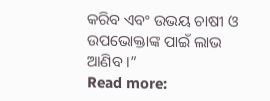କରିବ ଏବଂ ଉଭୟ ଚାଷୀ ଓ ଉପଭୋକ୍ତାଙ୍କ ପାଇଁ ଲାଭ ଆଣିବ ।”
Read more: